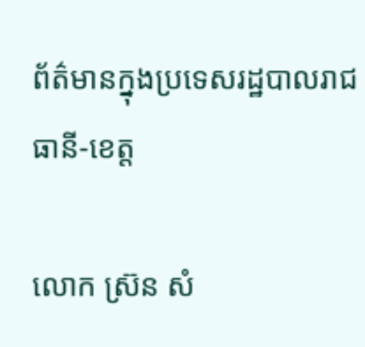ព័ត៌មានក្នុងប្រទេសរដ្ឋបាលរាជធានី-ខេត្ត

លោក ស៊្រន សំ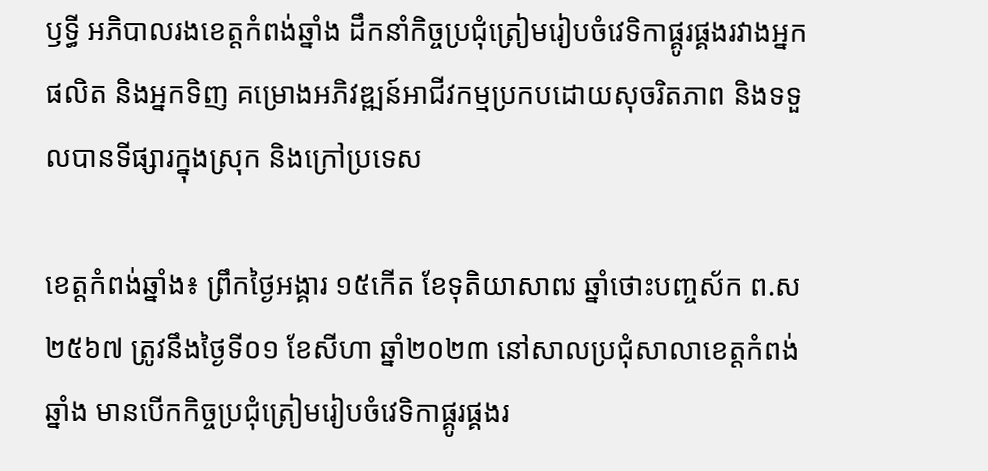ឫទ្ធី អភិបាលរងខេត្តកំពង់ឆ្នាំង ដឹកនាំកិច្ចប្រជុំត្រៀមរៀបចំវេទិកាផ្គូរផ្គងរវាងអ្នកផលិត និងអ្នកទិញ គម្រោងអភិវឌ្ឍន៍អាជីវកម្មប្រកបដោយសុចរិតភាព និងទទួលបានទីផ្សារក្នុងស្រុក និងក្រៅប្រទេស

ខេត្តកំពង់ឆ្នាំង៖ ព្រឹកថ្ងៃអង្គារ ១៥កើត ខែទុតិយាសាឍ ឆ្នាំថោះបញ្ចស័ក ព.ស២៥៦៧ ត្រូវនឹងថ្ងៃទី០១ ខែសីហា ឆ្នាំ២០២៣ នៅសាលប្រជុំសាលាខេត្តកំពង់ឆ្នាំង មានបើកកិច្ចប្រជុំត្រៀមរៀបចំវេទិកាផ្គូរផ្គងរ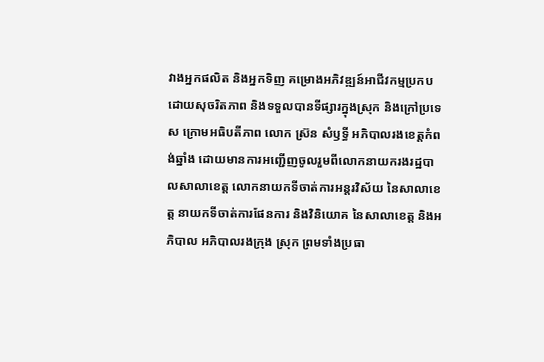វាងអ្នកផលិត និងអ្នកទិញ គម្រោងអភិវឌ្ឍន៍អាជីវកម្មប្រកបដោយសុចរិតភាព និងទទួលបានទីផ្សារក្នុងស្រុក និងក្រៅប្រទេស ក្រោមអធិបតីភាព លោក ស៊្រន សំឫទ្ធី អភិបាលរងខេត្តកំពង់ឆ្នាំង ដោយមានការអញ្ជើញចូលរួមពីលោកនាយករងរដ្ឋបាលសាលាខេត្ត លោកនាយកទីចាត់ការអន្តរវិស័យ នៃសាលាខេត្ត នាយកទីចាត់ការផែនការ និងវិនិយោគ នៃសាលាខេត្ត និងអភិបាល អភិបាលរងក្រុង ស្រុក ព្រមទាំងប្រធា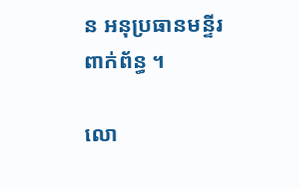ន អនុប្រធានមន្ទីរពាក់ព័ន្ធ ។

លោ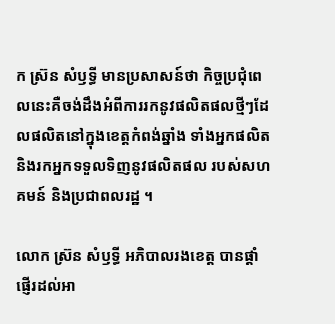ក ស៊្រន សំឫទ្ធី មានប្រសាសន៍ថា កិច្ចប្រជុំពេលនេះគឺចង់ដឹងអំពីការរកនូវផលិតផលថ្មីៗដែលផលិតនៅក្នុងខេត្តកំពង់ឆ្នាំង ទាំងអ្នកផលិត និងរកអ្នកទទួលទិញនូវផលិតផល របស់សហគមន៍ និងប្រជាពលរដ្ឋ ។

លោក ស៊្រន សំឫទ្ធី អភិបាលរងខេត្ត បានផ្តាំផ្ញើរដល់អា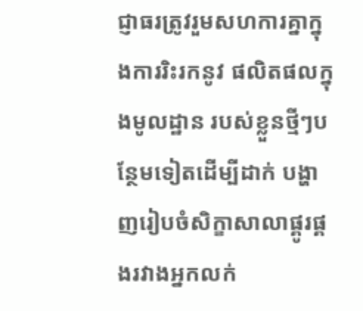ជ្ញាធរត្រូវរួមសហការគ្នាក្នុងការរិះរកនូវ ផលិតផលក្នុងមូលដ្ឋាន របស់ខ្លួនថ្មីៗបន្ថែមទៀតដើម្បីដាក់ បង្ហាញរៀបចំសិក្ខាសាលាផ្គូរផ្គងរវាងអ្នកលក់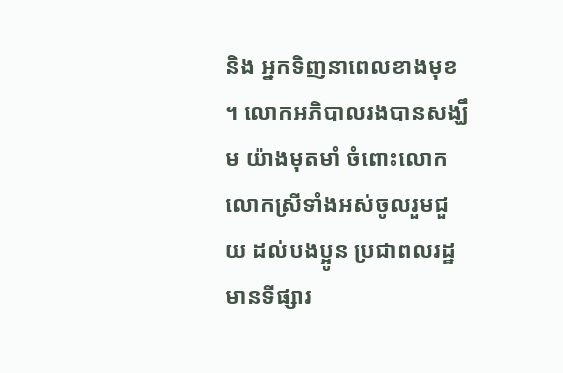និង អ្នកទិញនាពេលខាងមុខ ។ លោកអភិបាលរងបានសង្ឃឹម យ៉ាងមុតមាំ ចំពោះលោក លោកស្រីទាំងអស់ចូលរួមជួយ ដល់បងប្អូន ប្រជាពលរដ្ឋ មានទីផ្សារ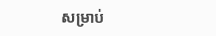សម្រាប់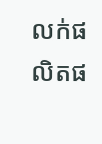លក់ផលិតផ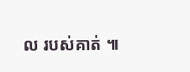ល របស់គាត់ ៕